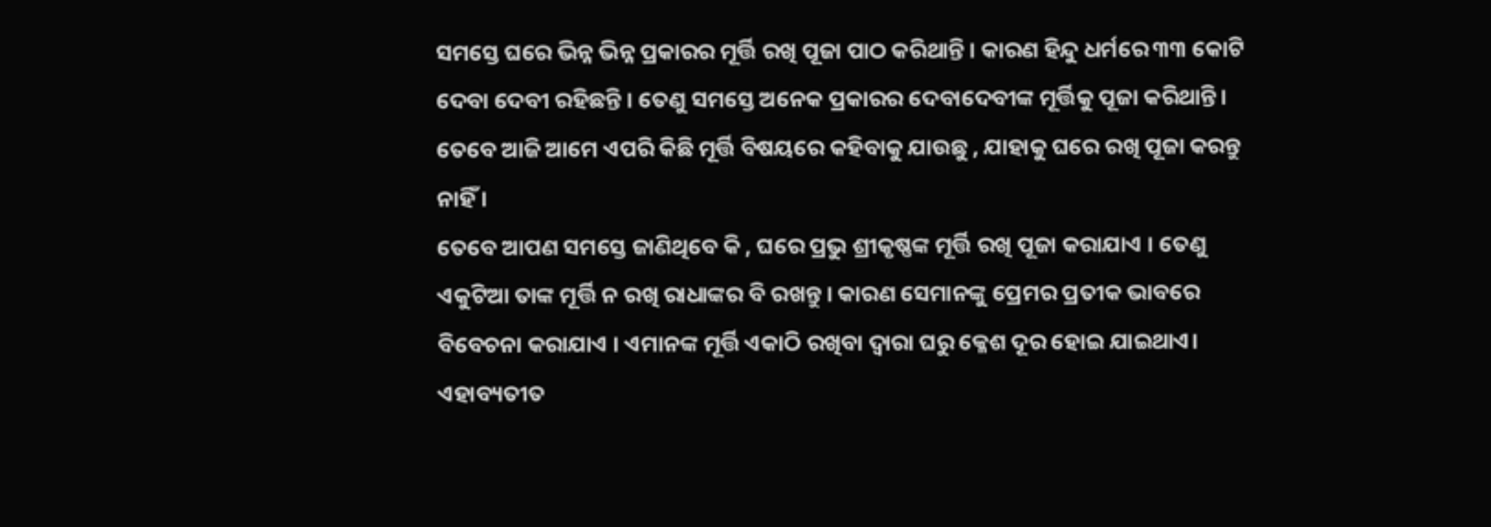ସମସ୍ତେ ଘରେ ଭିନ୍ନ ଭିନ୍ନ ପ୍ରକାରର ମୂର୍ତ୍ତି ରଖି ପୂଜା ପାଠ କରିଥାନ୍ତି । କାରଣ ହିନ୍ଦୁ ଧର୍ମରେ ୩୩ କୋଟି ଦେବା ଦେବୀ ରହିଛନ୍ତି । ତେଣୁ ସମସ୍ତେ ଅନେକ ପ୍ରକାରର ଦେବାଦେବୀଙ୍କ ମୂର୍ତ୍ତିକୁ ପୂଜା କରିଥାନ୍ତି। ତେବେ ଆଜି ଆମେ ଏପରି କିଛି ମୂର୍ତ୍ତି ବିଷୟରେ କହିବାକୁ ଯାଉଛୁ , ଯାହାକୁ ଘରେ ରଖି ପୂଜା କରନ୍ତୁ ନାହିଁ ।
ତେବେ ଆପଣ ସମସ୍ତେ ଜାଣିଥିବେ କି , ଘରେ ପ୍ରଭୁ ଶ୍ରୀକୃଷ୍ଣଙ୍କ ମୂର୍ତ୍ତି ରଖି ପୂଜା କରାଯାଏ । ତେଣୁ ଏକୁଟିଆ ତାଙ୍କ ମୂର୍ତ୍ତି ନ ରଖି ରାଧାଙ୍କର ବି ରଖନ୍ତୁ । କାରଣ ସେମାନଙ୍କୁ ପ୍ରେମର ପ୍ରତୀକ ଭାବରେ ବିବେଚନା କରାଯାଏ । ଏମାନଙ୍କ ମୂର୍ତ୍ତି ଏକାଠି ରଖିବା ଦ୍ଵାରା ଘରୁ କ୍ଳେଶ ଦୂର ହୋଇ ଯାଇଥାଏ। ଏହାବ୍ୟତୀତ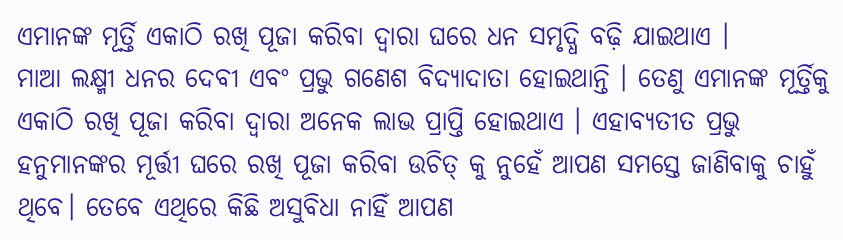ଏମାନଙ୍କ ମୂର୍ତ୍ତି ଏକାଠି ରଖି ପୂଜା କରିବା ଦ୍ୱାରା ଘରେ ଧନ ସମୃଦ୍ଧି ବଢ଼ି ଯାଇଥାଏ ।
ମାଆ ଲକ୍ଷ୍ମୀ ଧନର ଦେବୀ ଏବଂ ପ୍ରଭୁ ଗଣେଶ ବିଦ୍ୟାଦାତା ହୋଇଥାନ୍ତି । ତେଣୁ ଏମାନଙ୍କ ମୂର୍ତ୍ତିକୁ ଏକାଠି ରଖି ପୂଜା କରିବା ଦ୍ୱାରା ଅନେକ ଲାଭ ପ୍ରାପ୍ତି ହୋଇଥାଏ । ଏହାବ୍ୟତୀତ ପ୍ରଭୁ ହନୁମାନଙ୍କର ମୂର୍ତ୍ତୀ ଘରେ ରଖି ପୂଜା କରିବା ଉଚିତ୍ କୁ ନୁହେଁ ଆପଣ ସମସ୍ତେ ଜାଣିବାକୁ ଚାହୁଁ ଥିବେ। ତେବେ ଏଥିରେ କିଛି ଅସୁବିଧା ନାହିଁ ଆପଣ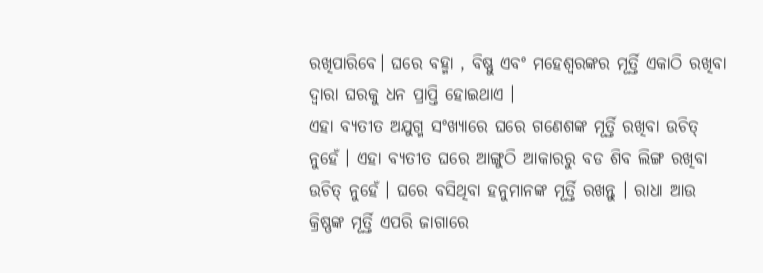ରଖିପାରିବେ। ଘରେ ବହ୍ମା , ବିଷ୍ଣୁ ଏବଂ ମହେଶ୍ଵରଙ୍କର ମୂର୍ତ୍ତି ଏକାଠି ରଖିବା ଦ୍ଵାରା ଘରକୁ ଧନ ପ୍ରାପ୍ତି ହୋଇଥାଏ ।
ଏହା ବ୍ୟତୀତ ଅଯୁଗ୍ମ ସଂଖ୍ୟାରେ ଘରେ ଗଣେଶଙ୍କ ମୂର୍ତ୍ତି ରଖିବା ଉଚିତ୍ ନୁହେଁ । ଏହା ବ୍ୟତୀତ ଘରେ ଆଙ୍ଗୁଠି ଆକାରରୁ ବଡ ଶିବ ଲିଙ୍ଗ ରଖିବା ଉଚିତ୍ ନୁହେଁ । ଘରେ ବସିଥିବା ହନୁମାନଙ୍କ ମୂର୍ତ୍ତି ରଖନ୍ତୁ । ରାଧା ଆଉ କ୍ରିଷ୍ଣଙ୍କ ମୂର୍ତ୍ତି ଏପରି ଜାଗାରେ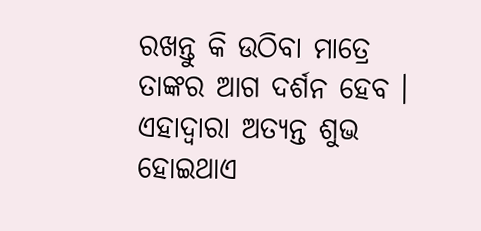ରଖନ୍ତୁ କି ଉଠିବା ମାତ୍ରେ ତାଙ୍କର ଆଗ ଦର୍ଶନ ହେବ । ଏହାଦ୍ବାରା ଅତ୍ୟନ୍ତ ଶୁଭ ହୋଇଥାଏ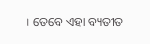। ତେବେ ଏହା ବ୍ୟତୀତ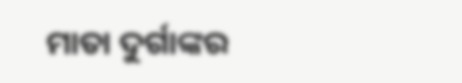ମାତା ଦୁର୍ଗାଙ୍କର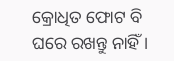କ୍ରୋଧିତ ଫୋଟ ବି ଘରେ ରଖନ୍ତୁ ନାହିଁ ।